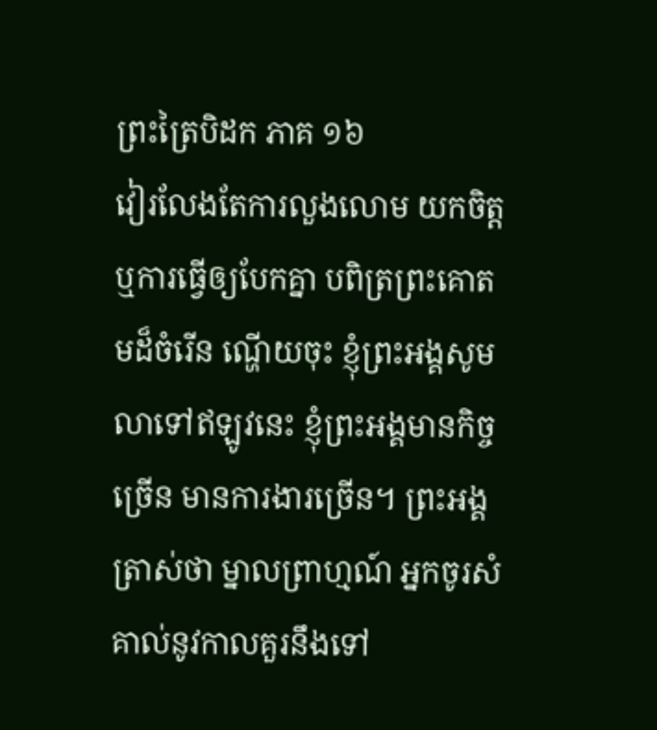ព្រះត្រៃបិដក ភាគ ១៦
វៀរលែងតែការលួងលោម យកចិត្ត ឬការធ្វើឲ្យបែកគ្នា បពិត្រព្រះគោតមដ៏ចំរើន ណ្ហើយចុះ ខ្ញុំព្រះអង្គសូមលាទៅឥឡូវនេះ ខ្ញុំព្រះអង្គមានកិច្ចច្រើន មានការងារច្រើន។ ព្រះអង្គត្រាស់ថា ម្នាលព្រាហ្មណ៍ អ្នកចូរសំគាល់នូវកាលគួរនឹងទៅ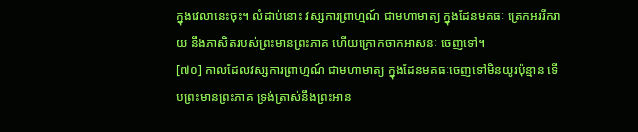ក្នុងវេលានេះចុះ។ លំដាប់នោះ វស្សការព្រាហ្មណ៍ ជាមហាមាត្យ ក្នុងដែនមគធៈ ត្រេកអររីករាយ នឹងភាសិតរបស់ព្រះមានព្រះភាគ ហើយក្រោកចាកអាសនៈ ចេញទៅ។
[៧០] កាលដែលវស្សការព្រាហ្មណ៍ ជាមហាមាត្យ ក្នុងដែនមគធៈចេញទៅមិនយូរប៉ុន្មាន ទើបព្រះមានព្រះភាគ ទ្រង់ត្រាស់នឹងព្រះអាន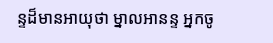ន្ទដ៏មានអាយុថា ម្នាលអានន្ទ អ្នកចូ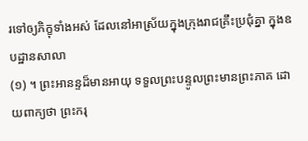រទៅឲ្យភិក្ខុទាំងអស់ ដែលនៅអាស្រ័យក្នុងក្រុងរាជគ្រឹះប្រជុំគ្នា ក្នុងឧបដ្ឋានសាលា
(១) ។ ព្រះអានន្ទដ៏មានអាយុ ទទួលព្រះបន្ទូលព្រះមានព្រះភាគ ដោយពាក្យថា ព្រះករុ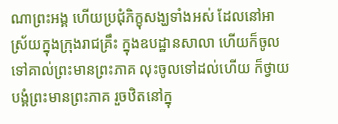ណាព្រះអង្គ ហើយប្រជុំភិក្ខុសង្ឃទាំងអស់ ដែលនៅអាស្រ័យក្នុងក្រុងរាជគ្រឹះ ក្នុងឧបដ្ឋានសាលា ហើយក៏ចូលទៅគាល់ព្រះមានព្រះភាគ លុះចូលទៅដល់ហើយ ក៏ថ្វាយបង្គំព្រះមានព្រះភាគ រួចឋិតនៅក្នុ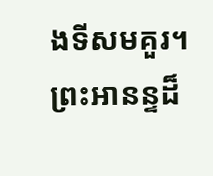ងទីសមគួរ។ ព្រះអានន្ទដ៏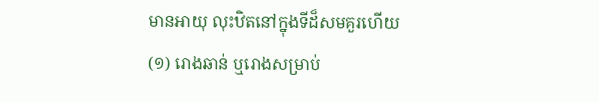មានអាយុ លុះឋិតនៅក្នុងទីដ៏សមគួរហើយ
(១) រោងឆាន់ ឬរោងសម្រាប់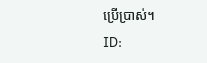ប្រើប្រាស់។
ID: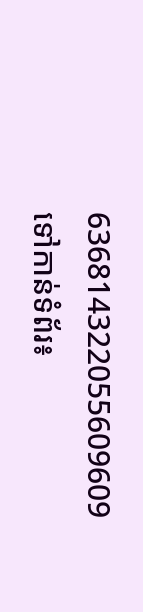636814322055609609
ទៅកាន់ទំព័រ៖